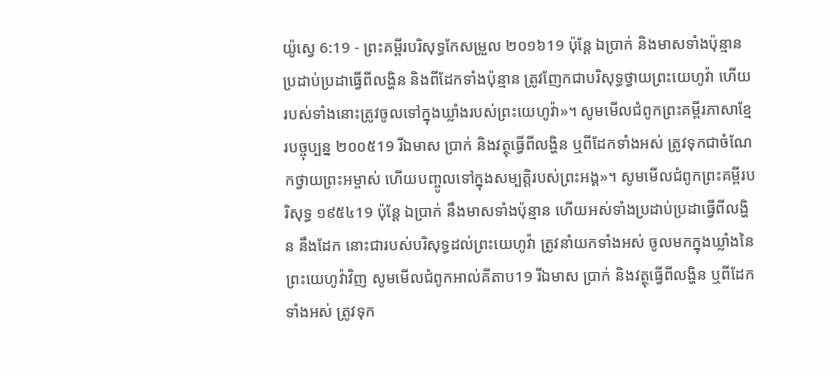យ៉ូស្វេ 6:19 - ព្រះគម្ពីរបរិសុទ្ធកែសម្រួល ២០១៦19 ប៉ុន្តែ ឯប្រាក់ និងមាសទាំងប៉ុន្មាន ប្រដាប់ប្រដាធ្វើពីលង្ហិន និងពីដែកទាំងប៉ុន្មាន ត្រូវញែកជាបរិសុទ្ធថ្វាយព្រះយេហូវ៉ា ហើយរបស់ទាំងនោះត្រូវចូលទៅក្នុងឃ្លាំងរបស់ព្រះយេហូវ៉ា»។ សូមមើលជំពូកព្រះគម្ពីរភាសាខ្មែរបច្ចុប្បន្ន ២០០៥19 រីឯមាស ប្រាក់ និងវត្ថុធ្វើពីលង្ហិន ឬពីដែកទាំងអស់ ត្រូវទុកជាចំណែកថ្វាយព្រះអម្ចាស់ ហើយបញ្ចូលទៅក្នុងសម្បត្តិរបស់ព្រះអង្គ»។ សូមមើលជំពូកព្រះគម្ពីរបរិសុទ្ធ ១៩៥៤19 ប៉ុន្តែ ឯប្រាក់ នឹងមាសទាំងប៉ុន្មាន ហើយអស់ទាំងប្រដាប់ប្រដាធ្វើពីលង្ហិន នឹងដែក នោះជារបស់បរិសុទ្ធដល់ព្រះយេហូវ៉ា ត្រូវនាំយកទាំងអស់ ចូលមកក្នុងឃ្លាំងនៃព្រះយេហូវ៉ាវិញ សូមមើលជំពូកអាល់គីតាប19 រីឯមាស ប្រាក់ និងវត្ថុធ្វើពីលង្ហិន ឬពីដែកទាំងអស់ ត្រូវទុក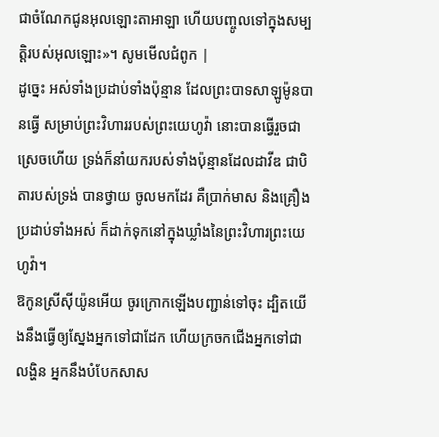ជាចំណែកជូនអុលឡោះតាអាឡា ហើយបញ្ចូលទៅក្នុងសម្បត្តិរបស់អុលឡោះ»។ សូមមើលជំពូក |
ដូច្នេះ អស់ទាំងប្រដាប់ទាំងប៉ុន្មាន ដែលព្រះបាទសាឡូម៉ូនបានធ្វើ សម្រាប់ព្រះវិហាររបស់ព្រះយេហូវ៉ា នោះបានធ្វើរួចជាស្រេចហើយ ទ្រង់ក៏នាំយករបស់ទាំងប៉ុន្មានដែលដាវីឌ ជាបិតារបស់ទ្រង់ បានថ្វាយ ចូលមកដែរ គឺប្រាក់មាស និងគ្រឿងប្រដាប់ទាំងអស់ ក៏ដាក់ទុកនៅក្នុងឃ្លាំងនៃព្រះវិហារព្រះយេហូវ៉ា។
ឱកូនស្រីស៊ីយ៉ូនអើយ ចូរក្រោកឡើងបញ្ជាន់ទៅចុះ ដ្បិតយើងនឹងធ្វើឲ្យស្នែងអ្នកទៅជាដែក ហើយក្រចកជើងអ្នកទៅជាលង្ហិន អ្នកនឹងបំបែកសាស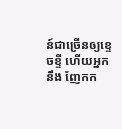ន៍ជាច្រើនឲ្យខ្ទេចខ្ទី ហើយអ្នកនឹង ញែកក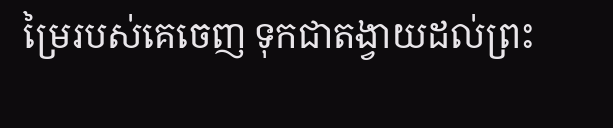ម្រៃរបស់គេចេញ ទុកជាតង្វាយដល់ព្រះ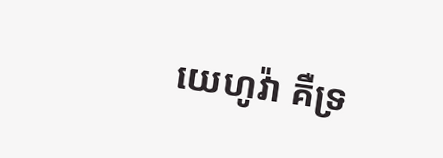យេហូវ៉ា គឺទ្រ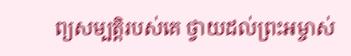ព្យសម្បត្តិរបស់គេ ថ្វាយដល់ព្រះអម្ចាស់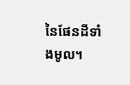នៃផែនដីទាំងមូល។